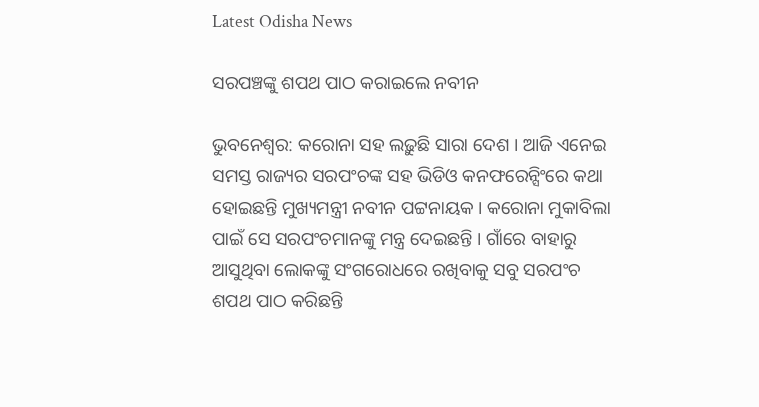Latest Odisha News

ସରପଞ୍ଚଙ୍କୁ ଶପଥ ପାଠ କରାଇଲେ ନବୀନ

ଭୁବନେଶ୍ୱର: କରୋନା ସହ ଲଢ଼ୁଛି ସାରା ଦେଶ । ଆଜି ଏନେଇ ସମସ୍ତ ରାଜ୍ୟର ସରପଂଚଙ୍କ ସହ ଭିଡିଓ କନଫରେନ୍ସିଂରେ କଥା ହୋଇଛନ୍ତି ମୁଖ୍ୟମନ୍ତ୍ରୀ ନବୀନ ପଟ୍ଟନାୟକ । କରୋନା ମୁକାବିଲା ପାଇଁ ସେ ସରପଂଚମାନଙ୍କୁ ମନ୍ତ୍ର ଦେଇଛନ୍ତି । ଗାଁରେ ବାହାରୁ ଆସୁଥିବା ଲୋକଙ୍କୁ ସଂଗରୋଧରେ ରଖିବାକୁ ସବୁ ସରପଂଚ ଶପଥ ପାଠ କରିଛନ୍ତି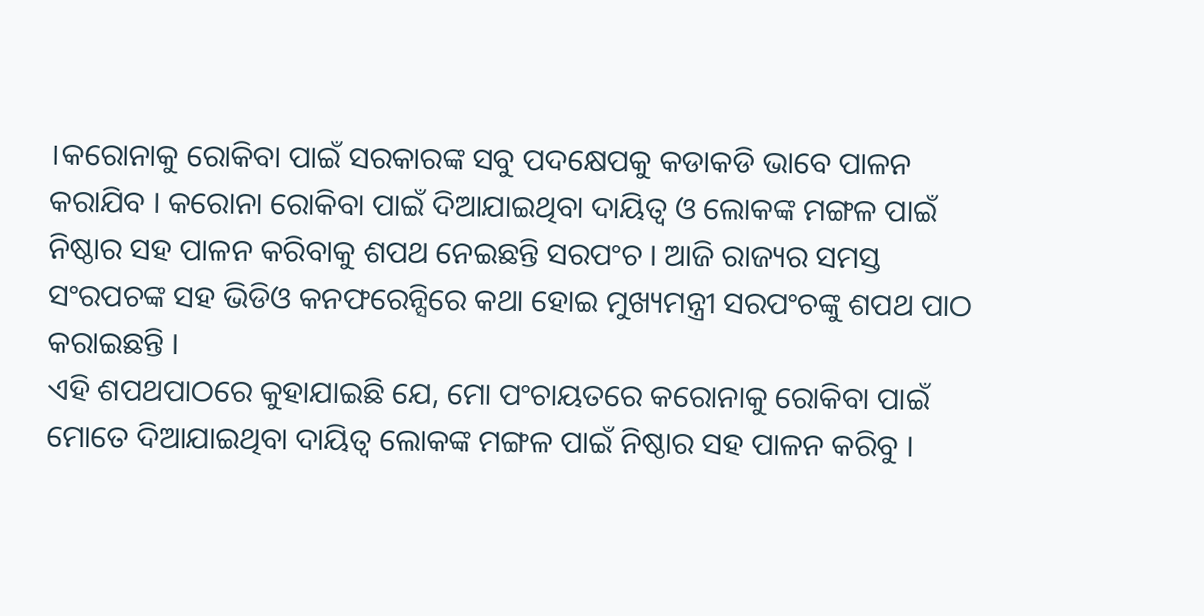।କରୋନାକୁ ରୋକିବା ପାଇଁ ସରକାରଙ୍କ ସବୁ ପଦକ୍ଷେପକୁ କଡାକଡି ଭାବେ ପାଳନ କରାଯିବ । କରୋନା ରୋକିବା ପାଇଁ ଦିଆଯାଇଥିବା ଦାୟିତ୍ୱ ଓ ଲୋକଙ୍କ ମଙ୍ଗଳ ପାଇଁ ନିଷ୍ଠାର ସହ ପାଳନ କରିବାକୁ ଶପଥ ନେଇଛନ୍ତି ସରପଂଚ । ଆଜି ରାଜ୍ୟର ସମସ୍ତ ସଂରପଚଙ୍କ ସହ ଭିଡିଓ କନଫରେନ୍ସିରେ କଥା ହୋଇ ମୁଖ୍ୟମନ୍ତ୍ରୀ ସରପଂଚଙ୍କୁ ଶପଥ ପାଠ କରାଇଛନ୍ତି ।
ଏହି ଶପଥପାଠରେ କୁହାଯାଇଛି ଯେ, ମୋ ପଂଚାୟତରେ କରୋନାକୁ ରୋକିବା ପାଇଁ ମୋତେ ଦିଆଯାଇଥିବା ଦାୟିତ୍ୱ ଲୋକଙ୍କ ମଙ୍ଗଳ ପାଇଁ ନିଷ୍ଠାର ସହ ପାଳନ କରିବୁ ।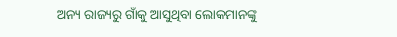ଅନ୍ୟ ରାଜ୍ୟରୁ ଗାଁକୁ ଆସୁଥିବା ଲୋକମାନଙ୍କୁ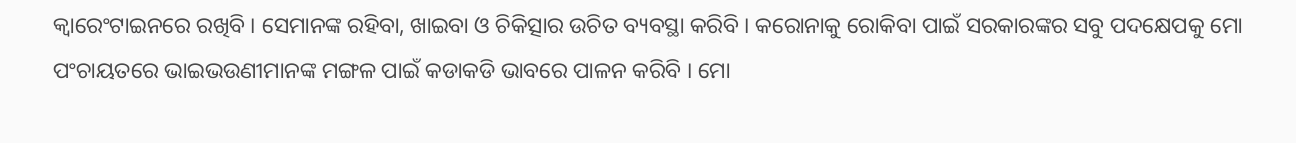କ୍ୱାରେଂଟାଇନରେ ରଖିବି । ସେମାନଙ୍କ ରହିବା, ଖାଇବା ଓ ଚିକିତ୍ସାର ଉଚିତ ବ୍ୟବସ୍ଥା କରିବି । କରୋନାକୁ ରୋକିବା ପାଇଁ ସରକାରଙ୍କର ସବୁ ପଦକ୍ଷେପକୁ ମୋ ପଂଚାୟତରେ ଭାଇଭଉଣୀମାନଙ୍କ ମଙ୍ଗଳ ପାଇଁ କଡାକଡି ଭାବରେ ପାଳନ କରିବି । ମୋ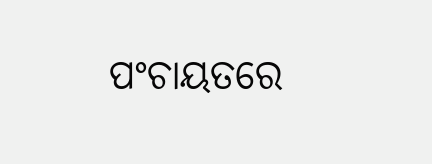ପଂଚାୟତରେ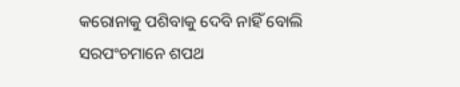କରୋନାକୁ ପଶିବାକୁ ଦେବି ନାହିଁ ବୋଲି ସରପଂଚମାନେ ଶପଥ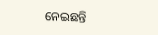ନେଇଛନ୍ତି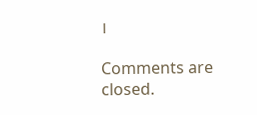।

Comments are closed.